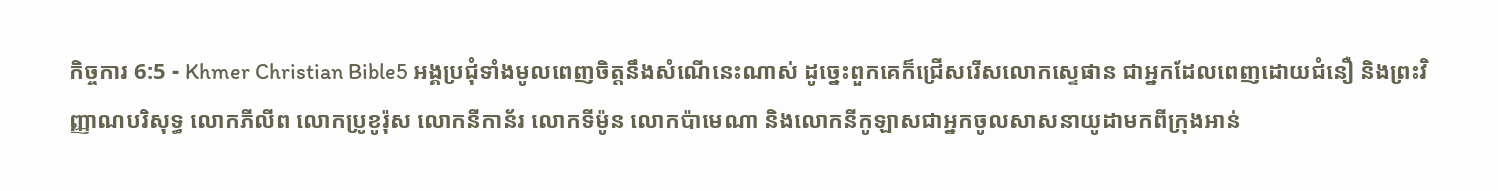កិច្ចការ 6:5 - Khmer Christian Bible5 អង្គប្រជុំទាំងមូលពេញចិត្ដនឹងសំណើនេះណាស់ ដូច្នេះពួកគេក៏ជ្រើសរើសលោកស្ទេផាន ជាអ្នកដែលពេញដោយជំនឿ និងព្រះវិញ្ញាណបរិសុទ្ធ លោកភីលីព លោកប្រូខូរ៉ុស លោកនីកាន័រ លោកទីម៉ូន លោកប៉ាមេណា និងលោកនីកូឡាសជាអ្នកចូលសាសនាយូដាមកពីក្រុងអាន់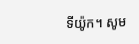ទីយ៉ូក។ សូម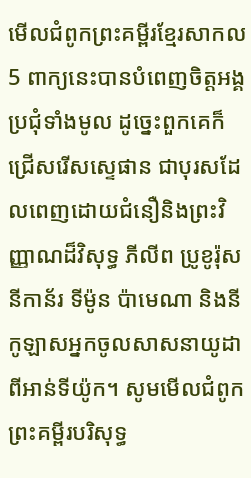មើលជំពូកព្រះគម្ពីរខ្មែរសាកល5 ពាក្យនេះបានបំពេញចិត្តអង្គប្រជុំទាំងមូល ដូច្នេះពួកគេក៏ជ្រើសរើសស្ទេផាន ជាបុរសដែលពេញដោយជំនឿនិងព្រះវិញ្ញាណដ៏វិសុទ្ធ ភីលីព ប្រូខូរ៉ុស នីកាន័រ ទីម៉ូន ប៉ាមេណា និងនីកូឡាសអ្នកចូលសាសនាយូដាពីអាន់ទីយ៉ូក។ សូមមើលជំពូកព្រះគម្ពីរបរិសុទ្ធ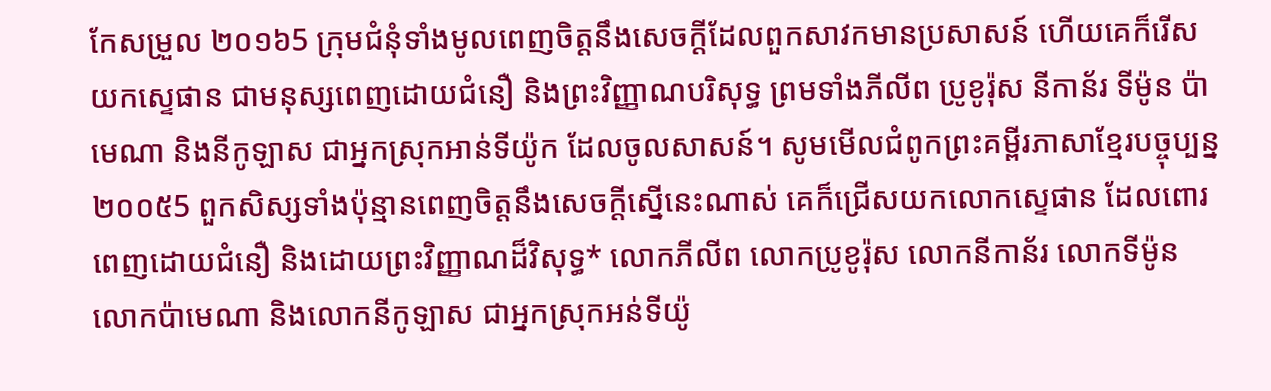កែសម្រួល ២០១៦5 ក្រុមជំនុំទាំងមូលពេញចិត្តនឹងសេចក្ដីដែលពួកសាវកមានប្រសាសន៍ ហើយគេក៏រើសយកស្ទេផាន ជាមនុស្សពេញដោយជំនឿ និងព្រះវិញ្ញាណបរិសុទ្ធ ព្រមទាំងភីលីព ប្រូខូរ៉ុស នីកាន័រ ទីម៉ូន ប៉ាមេណា និងនីកូឡាស ជាអ្នកស្រុកអាន់ទីយ៉ូក ដែលចូលសាសន៍។ សូមមើលជំពូកព្រះគម្ពីរភាសាខ្មែរបច្ចុប្បន្ន ២០០៥5 ពួកសិស្សទាំងប៉ុន្មានពេញចិត្តនឹងសេចក្ដីស្នើនេះណាស់ គេក៏ជ្រើសយកលោកស្ទេផាន ដែលពោរពេញដោយជំនឿ និងដោយព្រះវិញ្ញាណដ៏វិសុទ្ធ* លោកភីលីព លោកប្រូខូរ៉ុស លោកនីកាន័រ លោកទីម៉ូន លោកប៉ាមេណា និងលោកនីកូឡាស ជាអ្នកស្រុកអន់ទីយ៉ូ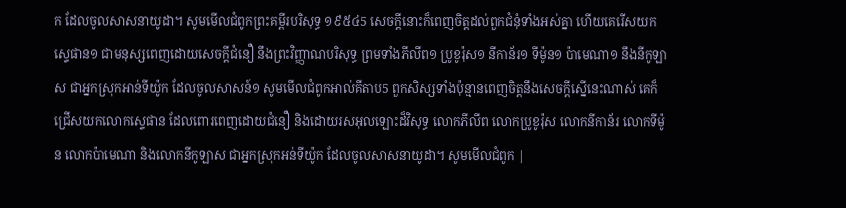ក ដែលចូលសាសនាយូដា។ សូមមើលជំពូកព្រះគម្ពីរបរិសុទ្ធ ១៩៥៤5 សេចក្ដីនោះក៏ពេញចិត្តដល់ពួកជំនុំទាំងអស់គ្នា ហើយគេរើសយកស្ទេផាន១ ជាមនុស្សពេញដោយសេចក្ដីជំនឿ នឹងព្រះវិញ្ញាណបរិសុទ្ធ ព្រមទាំងភីលីព១ ប្រូខូរ៉ុស១ នីកាន័រ១ ទីម៉ូន១ ប៉ាមេណា១ នឹងនីកូឡាស ជាអ្នកស្រុកអាន់ទីយ៉ូក ដែលចូលសាសន៍១ សូមមើលជំពូកអាល់គីតាប5 ពួកសិស្សទាំងប៉ុន្មានពេញចិត្ដនឹងសេចក្ដីស្នើនេះណាស់ គេក៏ជ្រើសយកលោកស្ទេផាន ដែលពោរពេញដោយជំនឿ និងដោយរសអុលឡោះដ៏វិសុទ្ធ លោកភីលីព លោកប្រូខូរ៉ុស លោកនីកាន័រ លោកទីម៉ូន លោកប៉ាមេណា និងលោកនីកូឡាស ជាអ្នកស្រុកអន់ទីយ៉ូក ដែលចូលសាសនាយូដា។ សូមមើលជំពូក |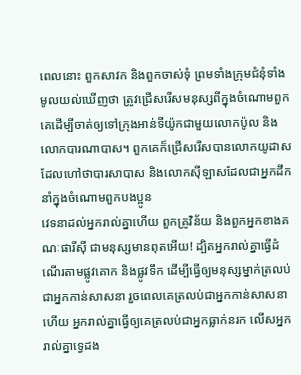ពេលនោះ ពួកសាវក និងពួកចាស់ទុំ ព្រមទាំងក្រុមជំនុំទាំងមូលយល់ឃើញថា ត្រូវជ្រើសរើសមនុស្សពីក្នុងចំណោមពួកគេដើម្បីចាត់ឲ្យទៅក្រុងអាន់ទីយ៉ូកជាមួយលោកប៉ូល និងលោកបារណាបាស។ ពួកគេក៏ជ្រើសរើសបានលោកយូដាសដែលហៅថាបារសាបាស និងលោកស៊ីឡាសដែលជាអ្នកដឹកនាំក្នុងចំណោមពួកបងប្អូន
វេទនាដល់អ្នករាល់គ្នាហើយ ពួកគ្រូវិន័យ និងពួកអ្នកខាងគណៈផារីស៊ី ជាមនុស្សមានពុតអើយ! ដ្បិតអ្នករាល់គ្នាធ្វើដំណើរតាមផ្លូវគោក និងផ្លូវទឹក ដើម្បីធ្វើឲ្យមនុស្សម្នាក់ត្រលប់ជាអ្នកកាន់សាសនា រួចពេលគេត្រលប់ជាអ្នកកាន់សាសនាហើយ អ្នករាល់គ្នាធ្វើឲ្យគេត្រលប់ជាអ្នកធ្លាក់នរក លើសអ្នករាល់គ្នាទ្វេដង